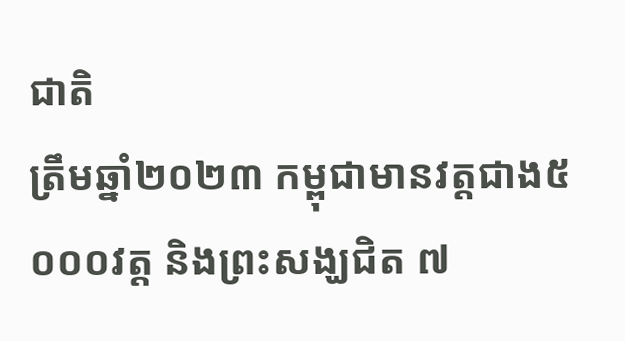ជាតិ
ត្រឹមឆ្នាំ២០២៣ កម្ពុជាមានវត្តជាង៥ ០០០វត្ត និងព្រះសង្ឃជិត ៧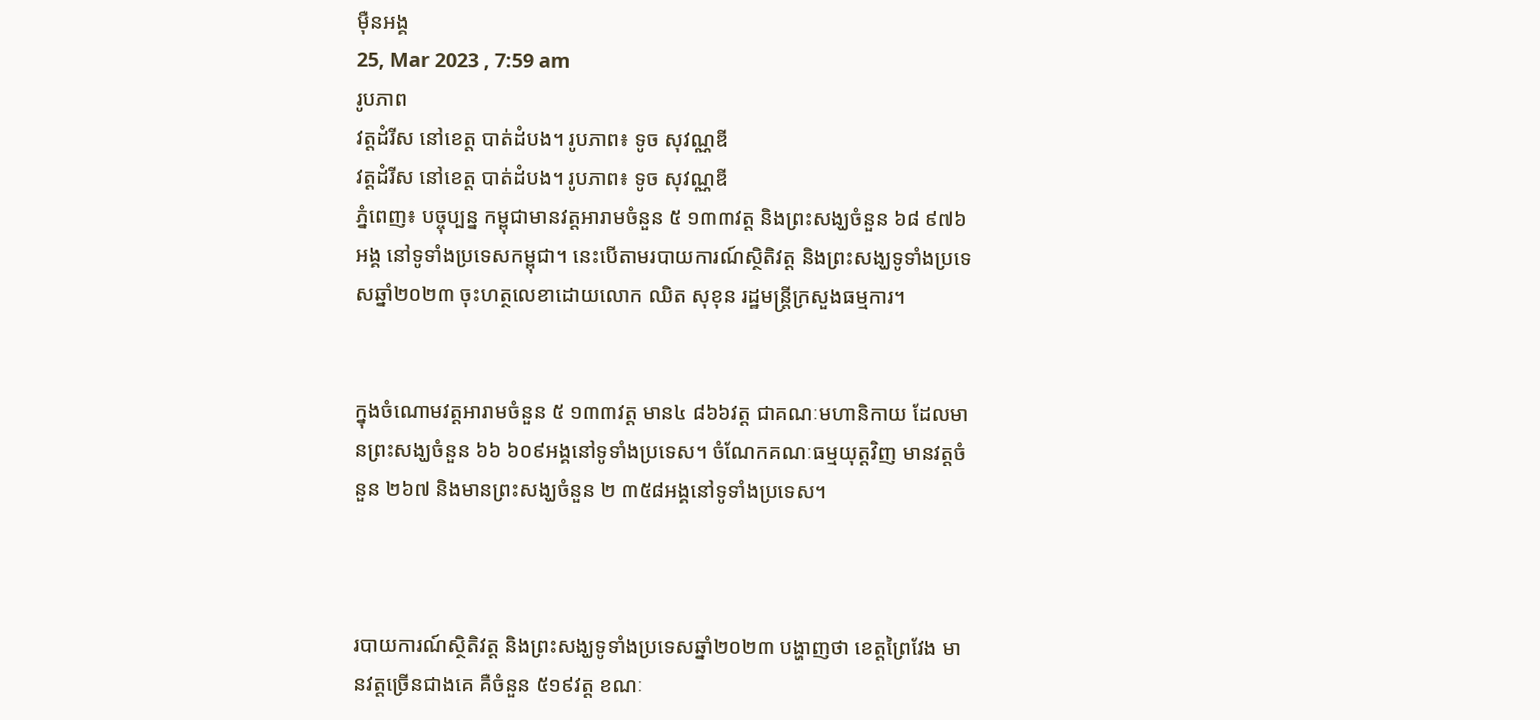ម៉ឺនអង្គ
25, Mar 2023 , 7:59 am
រូបភាព
វត្តដំរីស នៅខេត្ត បាត់ដំបង។ រូបភាព៖ ទូច សុវណ្ណឌី
វត្តដំរីស នៅខេត្ត បាត់ដំបង។ រូបភាព៖ ទូច សុវណ្ណឌី
ភ្នំពេញ៖ បច្ចុប្បន្ន កម្ពុជាមានវត្តអារាមចំនួន ៥ ១៣៣វត្ត និងព្រះសង្ឃចំនួន ៦៨ ៩៧៦អង្គ នៅទូទាំងប្រទេសកម្ពុជា។ នេះបើតាមរបាយការណ៍ស្ថិតិវត្ត និងព្រះសង្ឃទូទាំងប្រទេសឆ្នាំ២០២៣ ចុះហត្ថលេខាដោយលោក ឈិត សុខុន រដ្ឋមន្រ្តីក្រសួងធម្មការ។


ក្នុងចំណោមវត្តអារាមចំនួន ៥ ១៣៣វត្ត មាន៤ ៨៦៦វត្ត ជាគណៈមហានិកាយ ដែលមានព្រះសង្ឃចំនួន ៦៦ ៦០៩អង្គនៅទូទាំងប្រទេស។ ចំណែកគណៈធម្មយុត្តវិញ មានវត្តចំនួន ២៦៧ និងមានព្រះសង្ឃចំនួន ២ ៣៥៨អង្គនៅទូទាំងប្រទេស។



របាយការណ៍ស្ថិតិវត្ត និងព្រះសង្ឃទូទាំងប្រទេសឆ្នាំ២០២៣ បង្ហាញថា ខេត្តព្រៃវែង មានវត្តច្រើនជាងគេ គឺចំនួន ៥១៩វត្ត ខណៈ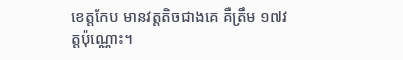ខេត្តកែប មានវត្តតិចជាងគេ គឺត្រឹម ១៧វត្តប៉ុណ្ណោះ។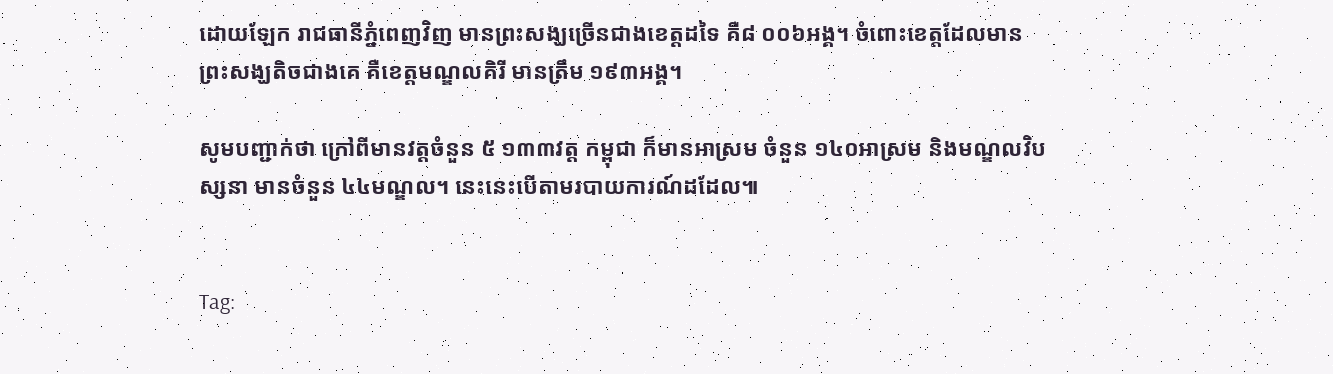ដោយឡែក រាជធានីភ្នំពេញវិញ មានព្រះសង្ឃច្រើនជាងខេត្តដទៃ គឺ៨ ០០៦អង្គ។ ចំពោះខេត្តដែលមានព្រះសង្ឃតិចជាងគេ គឺខេត្តមណ្ឌលគិរី មានត្រឹម ១៩៣អង្គ។

សូមបញ្ជាក់ថា ក្រៅពីមានវត្តចំនួន ៥ ១៣៣វត្ត កម្ពុជា ក៏មានអាស្រម ចំនួន ១៤០អាស្រម និងមណ្ឌលវិបស្សនា មានចំនួន ៤៤មណ្ឌល។ នេះនេះបើតាមរបាយការណ៍ដដែល៕


Tag: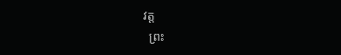វត្ត
  ព្រះ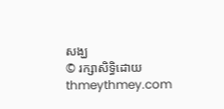សង្ឃ
© រក្សាសិទ្ធិដោយ thmeythmey.com